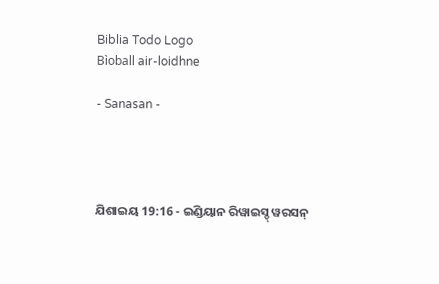Biblia Todo Logo
Bìoball air-loidhne

- Sanasan -




ଯିଶାଇୟ 19:16 - ଇଣ୍ଡିୟାନ ରିୱାଇସ୍ଡ୍ ୱରସନ୍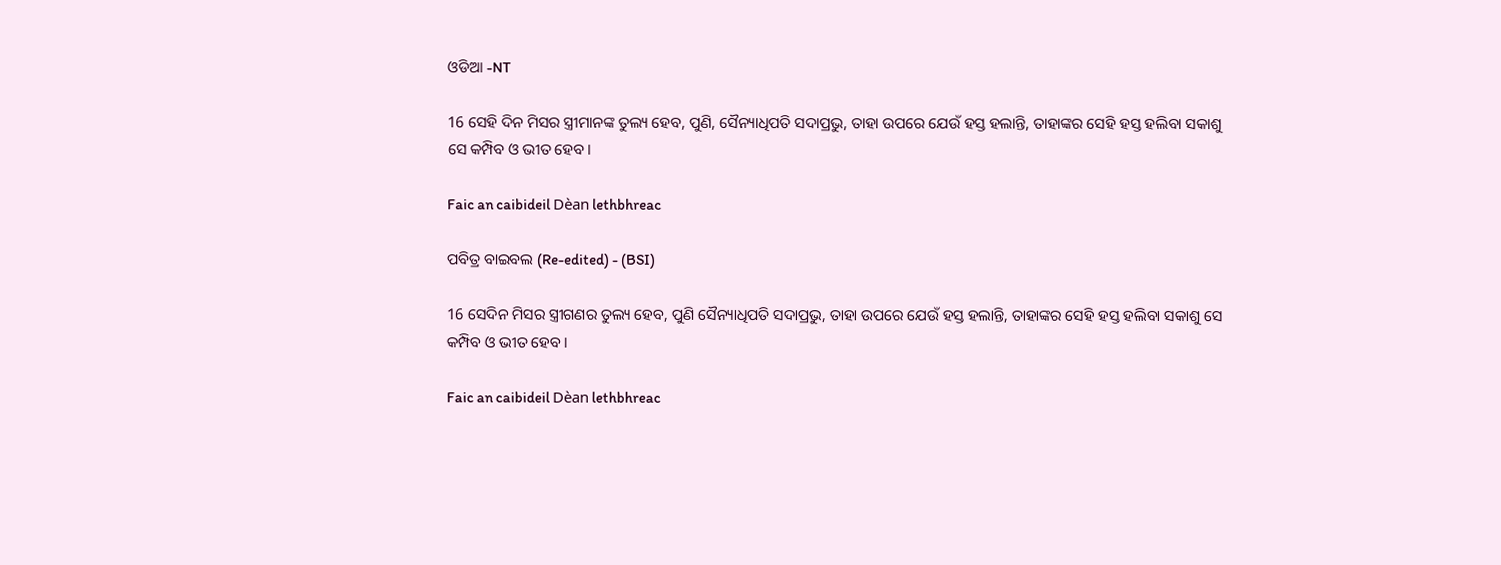ଓଡିଆ -NT

16 ସେହି ଦିନ ମିସର ସ୍ତ୍ରୀମାନଙ୍କ ତୁଲ୍ୟ ହେବ, ପୁଣି, ସୈନ୍ୟାଧିପତି ସଦାପ୍ରଭୁ, ତାହା ଉପରେ ଯେଉଁ ହସ୍ତ ହଲାନ୍ତି, ତାହାଙ୍କର ସେହି ହସ୍ତ ହଲିବା ସକାଶୁ ସେ କମ୍ପିବ ଓ ଭୀତ ହେବ।

Faic an caibideil Dèan lethbhreac

ପବିତ୍ର ବାଇବଲ (Re-edited) - (BSI)

16 ସେଦିନ ମିସର ସ୍ତ୍ରୀଗଣର ତୁଲ୍ୟ ହେବ, ପୁଣି ସୈନ୍ୟାଧିପତି ସଦାପ୍ରଭୁ, ତାହା ଉପରେ ଯେଉଁ ହସ୍ତ ହଲାନ୍ତି, ତାହାଙ୍କର ସେହି ହସ୍ତ ହଲିବା ସକାଶୁ ସେ କମ୍ପିବ ଓ ଭୀତ ହେବ।

Faic an caibideil Dèan lethbhreac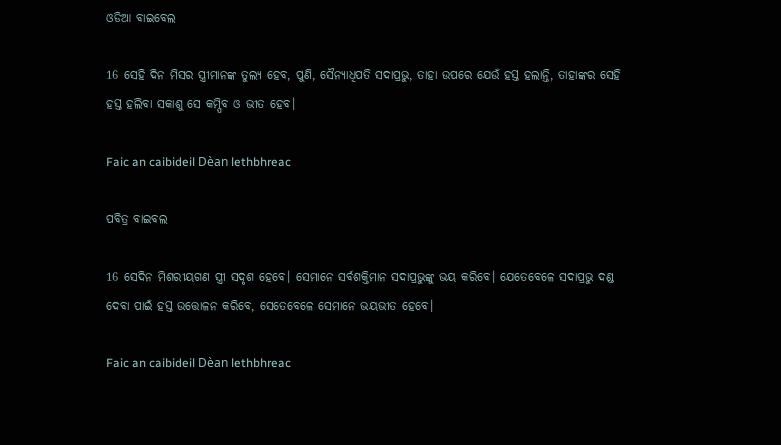ଓଡିଆ ବାଇବେଲ

16 ସେହି ଦିନ ମିସର ସ୍ତ୍ରୀମାନଙ୍କ ତୁଲ୍ୟ ହେବ, ପୁଣି, ସୈନ୍ୟାଧିପତି ସଦାପ୍ରଭୁ, ତାହା ଉପରେ ଯେଉଁ ହସ୍ତ ହଲାନ୍ତି, ତାହାଙ୍କର ସେହି ହସ୍ତ ହଲିବା ସକାଶୁ ସେ କମ୍ପିବ ଓ ଭୀତ ହେବ।

Faic an caibideil Dèan lethbhreac

ପବିତ୍ର ବାଇବଲ

16 ସେଦିନ ମିଶରୀୟଗଣ ସ୍ତ୍ରୀ ସଦୃଶ ହେବେ। ସେମାନେ ସର୍ବଶକ୍ତିମାନ ସଦାପ୍ରଭୁଙ୍କୁ ଭୟ କରିବେ। ଯେତେବେଳେ ସଦାପ୍ରଭୁ ଦଣ୍ଡ ଦେବା ପାଇଁ ହସ୍ତ ଉତ୍ତୋଳନ କରିବେ, ସେତେବେଳେ ସେମାନେ ଭୟଭୀତ ହେବେ।

Faic an caibideil Dèan lethbhreac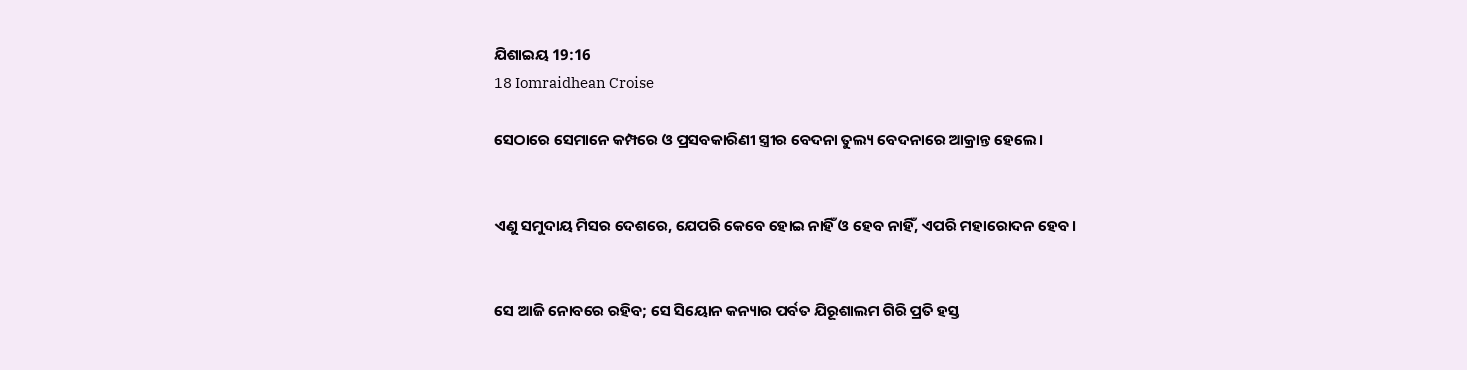ଯିଶାଇୟ 19:16
18 Iomraidhean Croise

ସେଠାରେ ସେମାନେ କମ୍ପରେ ଓ ପ୍ରସବକାରିଣୀ ସ୍ତ୍ରୀର ବେଦନା ତୁଲ୍ୟ ବେଦନାରେ ଆକ୍ରାନ୍ତ ହେଲେ।


ଏଣୁ ସମୁଦାୟ ମିସର ଦେଶରେ, ଯେପରି କେବେ ହୋଇ ନାହିଁ ଓ ହେବ ନାହିଁ, ଏପରି ମହାରୋଦନ ହେବ।


ସେ ଆଜି ନୋବରେ ରହିବ; ସେ ସିୟୋନ କନ୍ୟାର ପର୍ବତ ଯିରୂଶାଲମ ଗିରି ପ୍ରତି ହସ୍ତ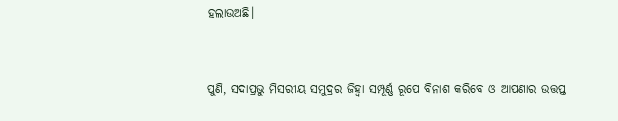ହଲାଉଅଛି।


ପୁଣି, ସଦାପ୍ରଭୁ ମିସରୀୟ ସମୁଦ୍ରର ଜିହ୍ୱା ସମ୍ପୂର୍ଣ୍ଣ ରୂପେ ବିନାଶ କରିବେ ଓ ଆପଣାର ଉତ୍ତପ୍ତ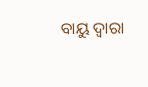ବାୟୁ ଦ୍ୱାରା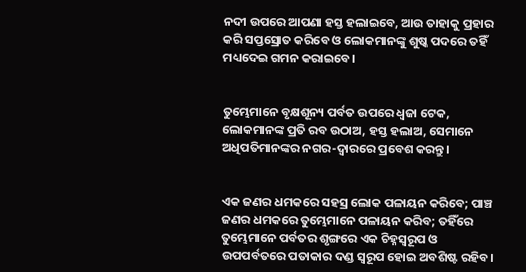ନଦୀ ଉପରେ ଆପଣା ହସ୍ତ ହଲାଇବେ, ଆଉ ତାହାକୁ ପ୍ରହାର କରି ସପ୍ତସ୍ରୋତ କରିବେ ଓ ଲୋକମାନଙ୍କୁ ଶୁଷ୍କ ପଦରେ ତହିଁ ମଧ୍ୟଦେଇ ଗମନ କରାଇବେ।


ତୁମ୍ଭେମାନେ ବୃକ୍ଷଶୂନ୍ୟ ପର୍ବତ ଉପରେ ଧ୍ୱଜା ଟେକ, ଲୋକମାନଙ୍କ ପ୍ରତି ରବ ଉଠାଅ, ହସ୍ତ ହଲାଅ, ସେମାନେ ଅଧିପତିମାନଙ୍କର ନଗର-ଦ୍ୱାରରେ ପ୍ରବେଶ କରନ୍ତୁ।


ଏକ ଜଣର ଧମକରେ ସହସ୍ର ଲୋକ ପଳାୟନ କରିବେ; ପାଞ୍ଚ ଜଣର ଧମକରେ ତୁମ୍ଭେମାନେ ପଳାୟନ କରିବ; ତହିଁରେ ତୁମ୍ଭେମାନେ ପର୍ବତର ଶୃଙ୍ଗରେ ଏକ ଚିହ୍ନସ୍ୱରୂପ ଓ ଉପପର୍ବତରେ ପତାକାର ଦଣ୍ଡ ସ୍ୱରୂପ ହୋଇ ଅବଶିଷ୍ଟ ରହିବ।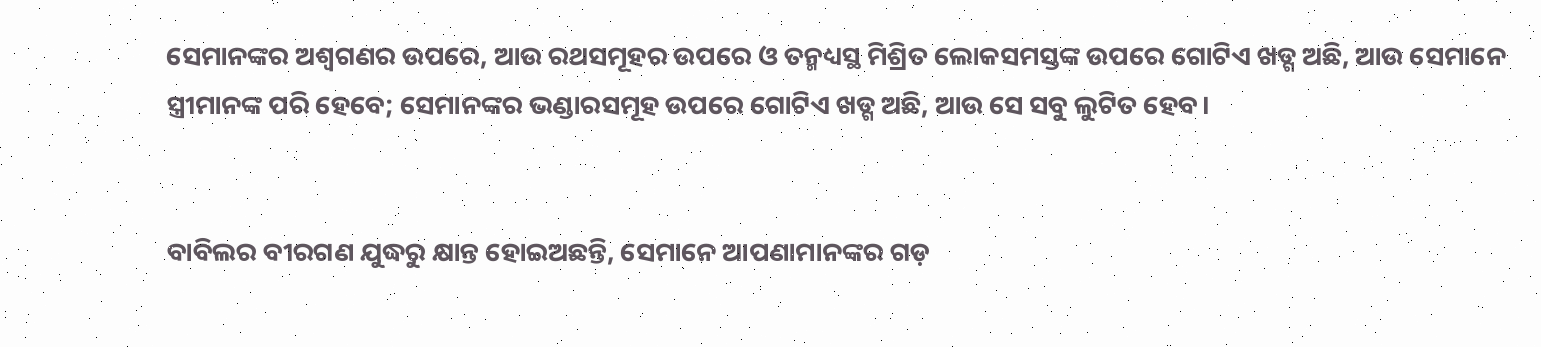ସେମାନଙ୍କର ଅଶ୍ୱଗଣର ଉପରେ, ଆଉ ରଥସମୂହର ଉପରେ ଓ ତନ୍ମଧ୍ୟସ୍ଥ ମିଶ୍ରିତ ଲୋକସମସ୍ତଙ୍କ ଉପରେ ଗୋଟିଏ ଖଡ୍ଗ ଅଛି, ଆଉ ସେମାନେ ସ୍ତ୍ରୀମାନଙ୍କ ପରି ହେବେ; ସେମାନଙ୍କର ଭଣ୍ଡାରସମୂହ ଉପରେ ଗୋଟିଏ ଖଡ୍ଗ ଅଛି, ଆଉ ସେ ସବୁ ଲୁଟିତ ହେବ।


ବାବିଲର ବୀରଗଣ ଯୁଦ୍ଧରୁ କ୍ଷାନ୍ତ ହୋଇଅଛନ୍ତି, ସେମାନେ ଆପଣାମାନଙ୍କର ଗଡ଼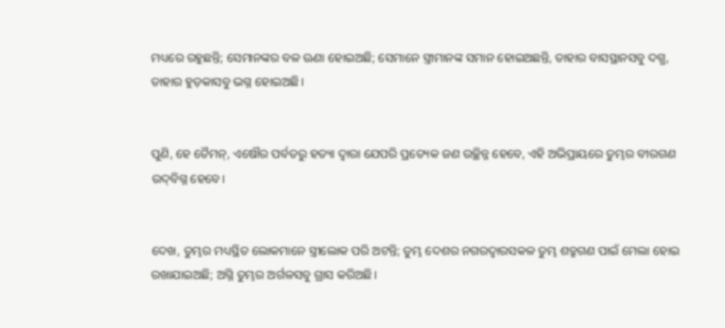ମଧ୍ୟରେ ରହୁଛନ୍ତି; ସେମାନଙ୍କର ବଳ ଊଣା ହୋଇଅଛି; ସେମାନେ ସ୍ତ୍ରୀମାନଙ୍କ ସମାନ ହୋଇଅଛନ୍ତି, ତାହାର ବାସସ୍ଥାନସବୁ ଦଗ୍ଧ, ତାହାର ହୁଡ଼କାସବୁ ଭଗ୍ନ ହୋଇଅଛି।


ପୁଣି, ହେ ତୈମନ୍‍, ଏଷୌର ପର୍ବତରୁ ହତ୍ୟା ଦ୍ୱାରା ଯେପରି ପ୍ରତ୍ୟେକ ଜଣ ଉଚ୍ଛିନ୍ନ ହେବେ, ଏହି ଅଭିପ୍ରାୟରେ ତୁମ୍ଭର ବୀରଗଣ ଉଦ୍‍ବିଗ୍ନ ହେବେ।


ଦେଖ, ତୁମ୍ଭର ମଧ୍ୟସ୍ଥିତ ଲୋକମାନେ ସ୍ତ୍ରୀଲୋକ ପରି ଅଟନ୍ତି; ତୁମ୍ଭ ଦେଶର ନଗରଦ୍ୱାରସକଳ ତୁମ୍ଭ ଶତ୍ରୁଗଣ ପାଇଁ ମେଲା ହୋଇ ରଖାଯାଇଅଛି; ଅଗ୍ନି ତୁମ୍ଭର ଅର୍ଗଳସବୁ ଗ୍ରାସ କରିଅଛି।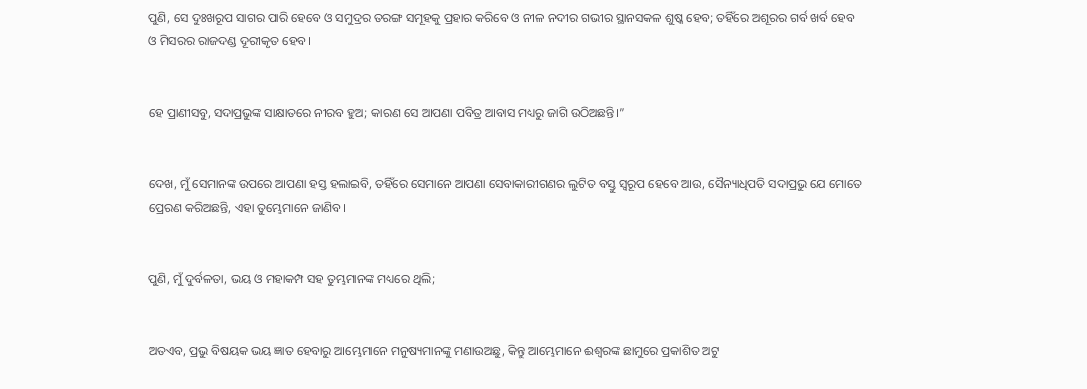ପୁଣି, ସେ ଦୁଃଖରୂପ ସାଗର ପାରି ହେବେ ଓ ସମୁଦ୍ରର ତରଙ୍ଗ ସମୂହକୁ ପ୍ରହାର କରିବେ ଓ ନୀଳ ନଦୀର ଗଭୀର ସ୍ଥାନସକଳ ଶୁଷ୍କ ହେବ; ତହିଁରେ ଅଶୂରର ଗର୍ବ ଖର୍ବ ହେବ ଓ ମିସରର ରାଜଦଣ୍ଡ ଦୂରୀକୃତ ହେବ।


ହେ ପ୍ରାଣୀସବୁ, ସଦାପ୍ରଭୁଙ୍କ ସାକ୍ଷାତରେ ନୀରବ ହୁଅ; କାରଣ ସେ ଆପଣା ପବିତ୍ର ଆବାସ ମଧ୍ୟରୁ ଜାଗି ଉଠିଅଛନ୍ତି।”


ଦେଖ, ମୁଁ ସେମାନଙ୍କ ଉପରେ ଆପଣା ହସ୍ତ ହଲାଇବି, ତହିଁରେ ସେମାନେ ଆପଣା ସେବାକାରୀଗଣର ଲୁଟିତ ବସ୍ତୁ ସ୍ୱରୂପ ହେବେ ଆଉ, ସୈନ୍ୟାଧିପତି ସଦାପ୍ରଭୁ ଯେ ମୋତେ ପ୍ରେରଣ କରିଅଛନ୍ତି, ଏହା ତୁମ୍ଭେମାନେ ଜାଣିବ।


ପୁଣି, ମୁଁ ଦୁର୍ବଳତା, ଭୟ ଓ ମହାକମ୍ପ ସହ ତୁମ୍ଭମାନଙ୍କ ମଧ୍ୟରେ ଥିଲି;


ଅତଏବ, ପ୍ରଭୁ ବିଷୟକ ଭୟ ଜ୍ଞାତ ହେବାରୁ ଆମ୍ଭେମାନେ ମନୁଷ୍ୟମାନଙ୍କୁ ମଣାଉଅଛୁ, କିନ୍ତୁ ଆମ୍ଭେମାନେ ଈଶ୍ବରଙ୍କ ଛାମୁରେ ପ୍ରକାଶିତ ଅଟୁ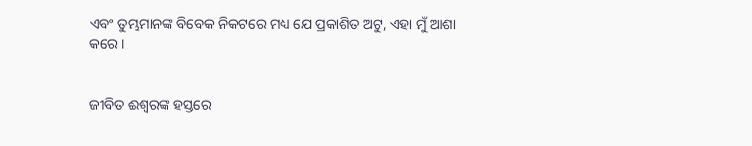ଏବଂ ତୁମ୍ଭମାନଙ୍କ ବିବେକ ନିକଟରେ ମଧ୍ୟ ଯେ ପ୍ରକାଶିତ ଅଟୁ, ଏହା ମୁଁ ଆଶା କରେ।


ଜୀବିତ ଈଶ୍ବରଙ୍କ ହସ୍ତରେ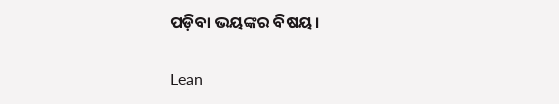ପଡ଼ିବା ଭୟଙ୍କର ବିଷୟ।


Lean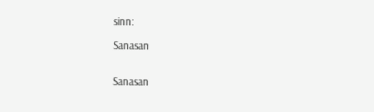sinn:

Sanasan


Sanasan